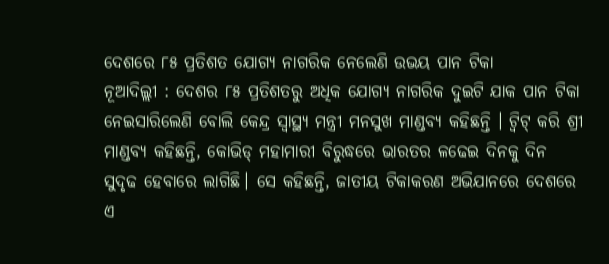ଦେଶରେ ୮୫ ପ୍ରତିଶତ ଯୋଗ୍ୟ ନାଗରିକ ନେଲେଣି ଉଭୟ ପାନ ଟିକା
ନୂଆଦିଲ୍ଲୀ : ଦେଶର ୮୫ ପ୍ରତିଶତରୁ ଅଧିକ ଯୋଗ୍ୟ ନାଗରିକ ଦୁଇଟି ଯାକ ପାନ ଟିକା ନେଇସାରିଲେଣି ବୋଲି କେନ୍ଦ୍ର ସ୍ୱାସ୍ଥ୍ୟ ମନ୍ତ୍ରୀ ମନସୁଖ ମାଣ୍ଡବ୍ୟ କହିଛନ୍ତି । ଟ୍ୱିଟ୍ କରି ଶ୍ରୀ ମାଣ୍ଡବ୍ୟ କହିଛନ୍ତି, କୋଭିଡ୍ ମହାମାରୀ ବିରୁଦ୍ଧରେ ଭାରତର ଳଢେଇ ଦିନକୁ ଦିନ ସୁଦୃଢ ହେବାରେ ଲାଗିଛି। ସେ କହିଛନ୍ତି, ଜାତୀୟ ଟିକାକରଣ ଅଭିଯାନରେ ଦେଶରେ ଏ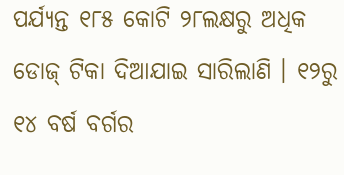ପର୍ଯ୍ୟନ୍ତ ୧୮୫ କୋଟି ୨୮ଲକ୍ଷରୁ ଅଧିକ ଡୋଜ୍ ଟିକା ଦିଆଯାଇ ସାରିଲାଣି । ୧୨ରୁ ୧୪ ବର୍ଷ ବର୍ଗର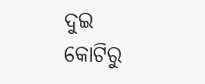ଦୁଇ କୋଟିରୁ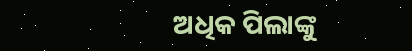ଅଧିକ ପିଲାଙ୍କୁ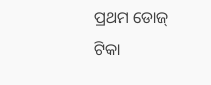ପ୍ରଥମ ଡୋଜ୍ ଟିକା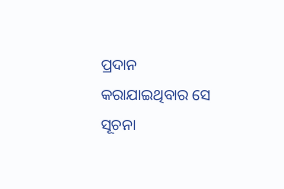ପ୍ରଦାନ କରାଯାଇଥିବାର ସେ ସୂଚନା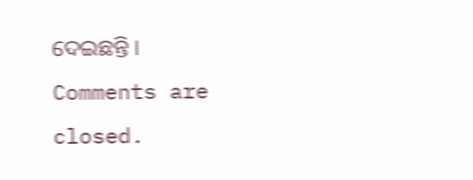ଦେଇଛନ୍ତି ।
Comments are closed.